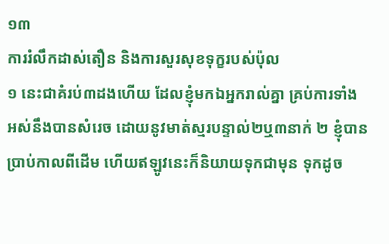១៣
ការរំលឹកដាស់តឿន និងការសួរសុខទុក្ខរបស់ប៉ុល
១ នេះជាគំរប់៣ដងហើយ ដែលខ្ញុំមកឯអ្នករាល់គ្នា គ្រប់ការទាំងអស់នឹងបានសំរេច ដោយនូវមាត់ស្មរបន្ទាល់២ឬ៣នាក់ ២ ខ្ញុំបានប្រាប់កាលពីដើម ហើយឥឡូវនេះក៏និយាយទុកជាមុន ទុកដូច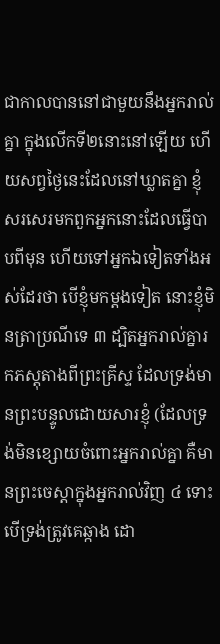ជាកាលបាននៅជាមួយនឹងអ្នករាល់គ្នា ក្នុងលើកទី២នោះនៅឡើយ ហើយសព្វថ្ងៃនេះដែលនៅឃ្លាតគ្នា ខ្ញុំសរសេរមកពួកអ្នកនោះដែលធ្វើបាបពីមុន ហើយទៅអ្នកឯទៀតទាំងអស់ដែរថា បើខ្ញុំមកម្តងទៀត នោះខ្ញុំមិនត្រាប្រណីទេ ៣ ដ្បិតអ្នករាល់គ្នារកភស្តុតាងពីព្រះគ្រីស្ទ ដែលទ្រង់មានព្រះបន្ទូលដោយសារខ្ញុំ (ដែលទ្រង់មិនខ្សោយចំពោះអ្នករាល់គ្នា គឺមានព្រះចេស្តាក្នុងអ្នករាល់វិញ ៤ ទោះបើទ្រង់ត្រូវគេឆ្កាង ដោ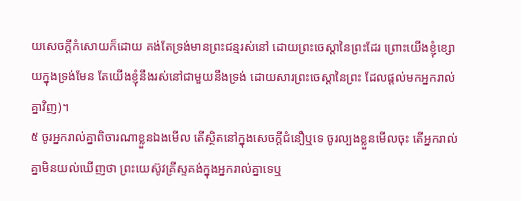យសេចក្តីកំសោយក៏ដោយ គង់តែទ្រង់មានព្រះជន្មរស់នៅ ដោយព្រះចេស្តានៃព្រះដែរ ព្រោះយើងខ្ញុំខ្សោយក្នុងទ្រង់មែន តែយើងខ្ញុំនឹងរស់នៅជាមួយនឹងទ្រង់ ដោយសារព្រះចេស្តានៃព្រះ ដែលផ្តល់មកអ្នករាល់គ្នាវិញ)។
៥ ចូរអ្នករាល់គ្នាពិចារណាខ្លួនឯងមើល តើស្ថិតនៅក្នុងសេចក្តីជំនឿឬទេ ចូរល្បងខ្លួនមើលចុះ តើអ្នករាល់គ្នាមិនយល់ឃើញថា ព្រះយេស៊ូវគ្រីស្ទគង់ក្នុងអ្នករាល់គ្នាទេឬ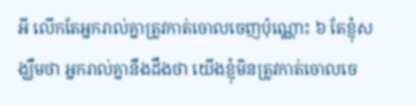អី លើកតែអ្នករាល់គ្នាត្រូវកាត់ចោលចេញប៉ុណ្ណោះ ៦ តែខ្ញុំសង្ឃឹមថា អ្នករាល់គ្នានឹងដឹងថា យើងខ្ញុំមិនត្រូវកាត់ចោលចេ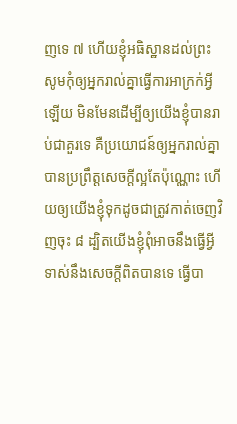ញទេ ៧ ហើយខ្ញុំអធិស្ឋានដល់ព្រះ សូមកុំឲ្យអ្នករាល់គ្នាធ្វើការអាក្រក់អ្វីឡើយ មិនមែនដើម្បីឲ្យយើងខ្ញុំបានរាប់ជាគួរទេ គឺប្រយោជន៍ឲ្យអ្នករាល់គ្នាបានប្រព្រឹត្តសេចក្តីល្អតែប៉ុណ្ណោះ ហើយឲ្យយើងខ្ញុំទុកដូចជាត្រូវកាត់ចេញវិញចុះ ៨ ដ្បិតយើងខ្ញុំពុំអាចនឹងធ្វើអ្វី ទាស់នឹងសេចក្តីពិតបានទេ ធ្វើបា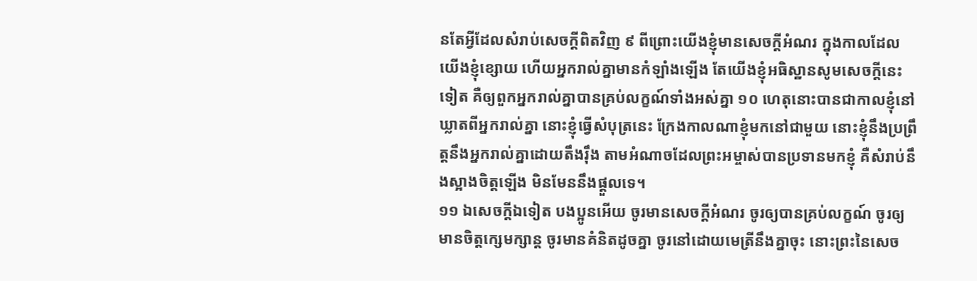នតែអ្វីដែលសំរាប់សេចក្តីពិតវិញ ៩ ពីព្រោះយើងខ្ញុំមានសេចក្តីអំណរ ក្នុងកាលដែលយើងខ្ញុំខ្សោយ ហើយអ្នករាល់គ្នាមានកំឡាំងឡើង តែយើងខ្ញុំអធិស្ឋានសូមសេចក្តីនេះទៀត គឺឲ្យពួកអ្នករាល់គ្នាបានគ្រប់លក្ខណ៍ទាំងអស់គ្នា ១០ ហេតុនោះបានជាកាលខ្ញុំនៅឃ្លាតពីអ្នករាល់គ្នា នោះខ្ញុំធ្វើសំបុត្រនេះ ក្រែងកាលណាខ្ញុំមកនៅជាមួយ នោះខ្ញុំនឹងប្រព្រឹត្តនឹងអ្នករាល់គ្នាដោយតឹងរ៉ឹង តាមអំណាចដែលព្រះអម្ចាស់បានប្រទានមកខ្ញុំ គឺសំរាប់នឹងស្អាងចិត្តឡើង មិនមែននឹងផ្តួលទេ។
១១ ឯសេចក្តីឯទៀត បងប្អូនអើយ ចូរមានសេចក្តីអំណរ ចូរឲ្យបានគ្រប់លក្ខណ៍ ចូរឲ្យមានចិត្តក្សេមក្សាន្ត ចូរមានគំនិតដូចគ្នា ចូរនៅដោយមេត្រីនឹងគ្នាចុះ នោះព្រះនៃសេច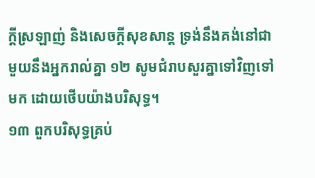ក្តីស្រឡាញ់ និងសេចក្តីសុខសាន្ត ទ្រង់នឹងគង់នៅជាមួយនឹងអ្នករាល់គ្នា ១២ សូមជំរាបសួរគ្នាទៅវិញទៅមក ដោយថើបយ៉ាងបរិសុទ្ធ។
១៣ ពួកបរិសុទ្ធគ្រប់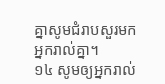គ្នាសូមជំរាបសួរមកអ្នករាល់គ្នា។
១៤ សូមឲ្យអ្នករាល់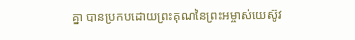គ្នា បានប្រកបដោយព្រះគុណនៃព្រះអម្ចាស់យេស៊ូវ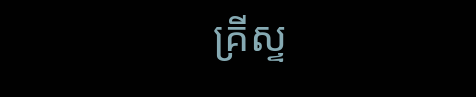គ្រីស្ទ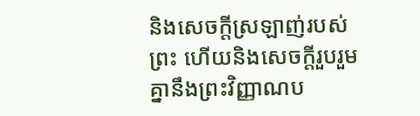និងសេចក្តីស្រឡាញ់របស់ព្រះ ហើយនិងសេចក្តីរួបរួមគ្នានឹងព្រះវិញ្ញាណប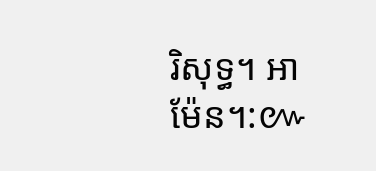រិសុទ្ធ។ អាម៉ែន។:៚